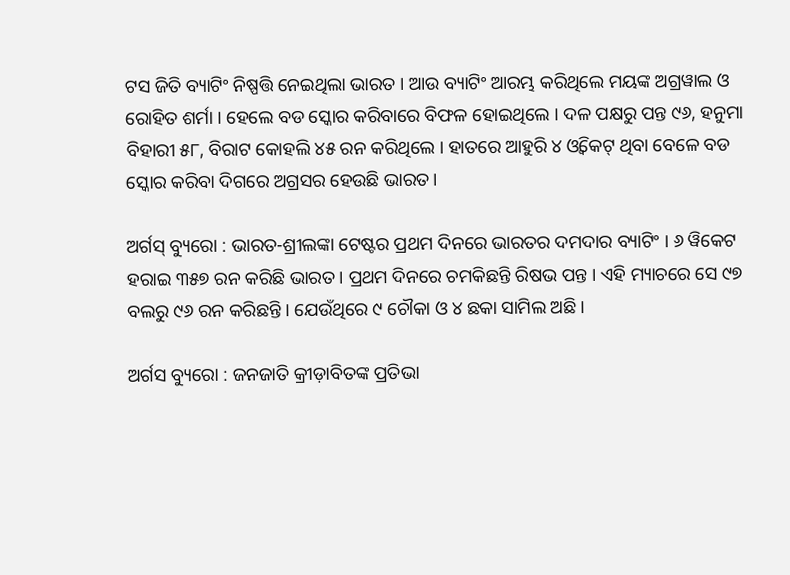ଟସ ଜିତି ବ୍ୟାଟିଂ ନିଷ୍ପତ୍ତି ନେଇଥିଲା ଭାରତ । ଆଉ ବ୍ୟାଟିଂ ଆରମ୍ଭ କରିଥିଲେ ମୟଙ୍କ ଅଗ୍ରୱାଲ ଓ ରୋହିତ ଶର୍ମା । ହେଲେ ବଡ ସ୍କୋର କରିବାରେ ବିଫଳ ହୋଇଥିଲେ । ଦଳ ପକ୍ଷରୁ ପନ୍ତ ୯୬, ହନୁମା ବିହାରୀ ୫୮, ବିରାଟ କୋହଲି ୪୫ ରନ କରିଥିଲେ । ହାତରେ ଆହୁରି ୪ ଓ୍ଵିକେଟ୍ ଥିବା ବେଳେ ବଡ ସ୍କୋର କରିବା ଦିଗରେ ଅଗ୍ରସର ହେଉଛି ଭାରତ।

ଅର୍ଗସ୍ ବ୍ୟୁରୋ : ଭାରତ-ଶ୍ରୀଲଙ୍କା ଟେଷ୍ଟର ପ୍ରଥମ ଦିନରେ ଭାରତର ଦମଦାର ବ୍ୟାଟିଂ । ୬ ୱିକେଟ ହରାଇ ୩୫୭ ରନ କରିଛି ଭାରତ । ପ୍ରଥମ ଦିନରେ ଚମକିଛନ୍ତି ରିଷଭ ପନ୍ତ । ଏହି ମ୍ୟାଚରେ ସେ ୯୭ ବଲରୁ ୯୬ ରନ କରିଛନ୍ତି । ଯେଉଁଥିରେ ୯ ଚୌକା ଓ ୪ ଛକା ସାମିଲ ଅଛି ।

ଅର୍ଗସ ବ୍ୟୁରୋ : ଜନଜାତି କ୍ରୀଡ଼ାବିତଙ୍କ ପ୍ରତିଭା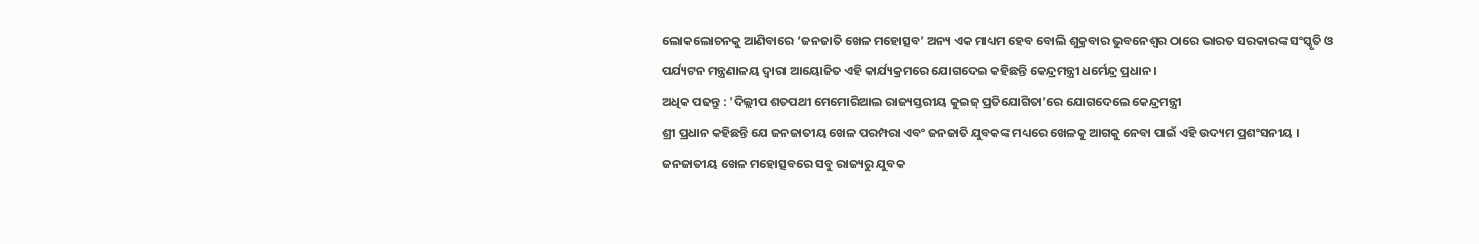ଲୋକଲୋଚନକୁ ଆଣିବାରେ ‘ଜନଜାତି ଖେଳ ମହୋତ୍ସବ’ ଅନ୍ୟ ଏକ ମାଧ୍ୟମ ହେବ ବୋଲି ଶୁକ୍ରବାର ଭୁବନେଶ୍ୱର ଠାରେ ଭାରତ ସରକାରଙ୍କ ସଂସ୍କୃତି ଓ ପର୍ଯ୍ୟଟନ ମନ୍ତ୍ରଣାଳୟ ଦ୍ୱାରା ଆୟୋଜିତ ଏହି କାର୍ଯ୍ୟକ୍ରମରେ ଯୋଗଦେଇ କହିଛନ୍ତି କେନ୍ଦ୍ରମନ୍ତ୍ରୀ ଧର୍ମେନ୍ଦ୍ର ପ୍ରଧାନ ।
ଅଧିକ ପଢନ୍ତୁ : 'ଦିଲ୍ଲୀପ ଶତପଥୀ ମେମୋରିଆଲ ରାଜ୍ୟସ୍ତରୀୟ କୁଇଜ୍ ପ୍ରତିଯୋଗିତା’ରେ ଯୋଗଦେଲେ କେନ୍ଦ୍ରମନ୍ତ୍ରୀ
ଶ୍ରୀ ପ୍ରଧାନ କହିଛନ୍ତି ଯେ ଜନଜାତୀୟ ଖେଳ ପରମ୍ପରା ଏବଂ ଜନଜାତି ଯୁବକଙ୍କ ମଧ୍ୟରେ ଖେଳକୁ ଆଗକୁ ନେବା ପାଇଁ ଏହି ଉଦ୍ୟମ ପ୍ରଶଂସନୀୟ । ଜନଜାତୀୟ ଖେଳ ମହୋତ୍ସବରେ ସବୁ ରାଜ୍ୟରୁ ଯୁବକ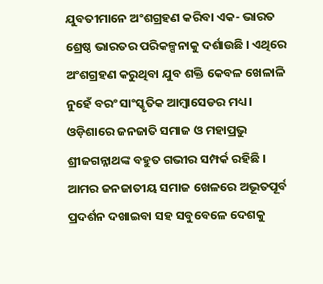ଯୁବତୀମାନେ ଅଂଶଗ୍ରହଣ କରିବା ଏକ- ଭାରତ ଶ୍ରେଷ୍ଠ ଭାରତର ପରିକଳ୍ପନାକୁ ଦର୍ଶାଉଛି । ଏଥିରେ ଅଂଶଗ୍ରହଣ କରୁଥିବା ଯୁବ ଶକ୍ତି କେବଳ ଖେଳାଳି ନୁହେଁ ବରଂ ସାଂସ୍କୃତିକ ଆମ୍ବାସେଡର ମଧ୍ୟ । ଓଡ଼ିଶାରେ ଜନଜାତି ସମାଜ ଓ ମହାପ୍ରଭୁ ଶ୍ରୀଜଗନ୍ନାଥଙ୍କ ବହୁତ ଗଭୀର ସମ୍ପର୍କ ରହିଛି । ଆମର ଜନଜାତୀୟ ସମାଜ ଖେଳରେ ଅଭୂତପୂର୍ବ ପ୍ରଦର୍ଶନ ଦଖାଇବା ସହ ସବୁବେଳେ ଦେଶକୁ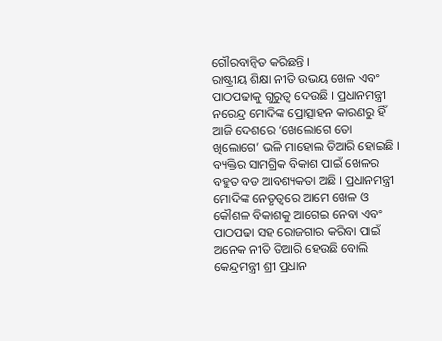ଗୌରବାନ୍ୱିତ କରିଛନ୍ତି ।
ରାଷ୍ଟ୍ରୀୟ ଶିକ୍ଷା ନୀତି ଉଭୟ ଖେଳ ଏବଂ ପାଠପଢାକୁ ଗୁରୁତ୍ୱ ଦେଉଛି । ପ୍ରଧାନମନ୍ତ୍ରୀ ନରେନ୍ଦ୍ର ମୋଦିଙ୍କ ପ୍ରୋତ୍ସାହନ କାରଣରୁ ହିଁ ଆଜି ଦେଶରେ ‘ଖେଲୋଗେ ତୋ ଖିଲୋଗେ’ ଭଳି ମାହୋଲ ତିଆରି ହୋଇଛି । ବ୍ୟକ୍ତିର ସାମଗ୍ରିକ ବିକାଶ ପାଇଁ ଖେଳର ବହୁତ ବଡ ଆବଶ୍ୟକତା ଅଛି । ପ୍ରଧାନମନ୍ତ୍ରୀ ମୋଦିଙ୍କ ନେତୃତ୍ୱରେ ଆମେ ଖେଳ ଓ କୌଶଳ ବିକାଶକୁ ଆଗେଇ ନେବା ଏବଂ ପାଠପଢା ସହ ରୋଜଗାର କରିବା ପାଇଁ ଅନେକ ନୀତି ତିଆରି ହେଉଛି ବୋଲି କେନ୍ଦ୍ରମନ୍ତ୍ରୀ ଶ୍ରୀ ପ୍ରଧାନ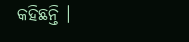କହିଛନ୍ତି ।